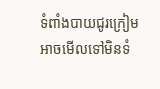ទំពាំងបាយជូរក្រៀម អាចមើលទៅមិនទំ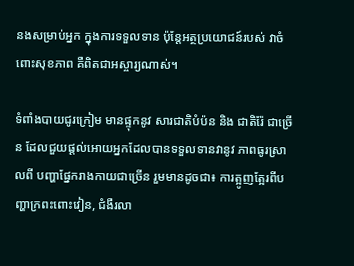នងសម្រាប់អ្នក ក្នុងការទទួលទាន ប៉ុន្តែអត្ថប្រយោជន៍របស់ វាចំពោះសុខភាព គឺពិតជាអស្ចារ្យណាស់។

ទំពាំងបាយជូរក្រៀម មានផ្ទុកនូវ សារជាតិបំប៉ន និង ជាតិរ៉ែ ជាច្រើន ដែលជួយផ្តល់អោយអ្នកដែលបានទទួលទានវានូវ ភាពធូរស្រាលពី បញ្ហាផ្នែករាងកាយជាច្រើន រួមមានដូចជា៖ ការត្អូញត្អែរពីបញ្ហាក្រពះពោះវៀន, ជំងឺរលា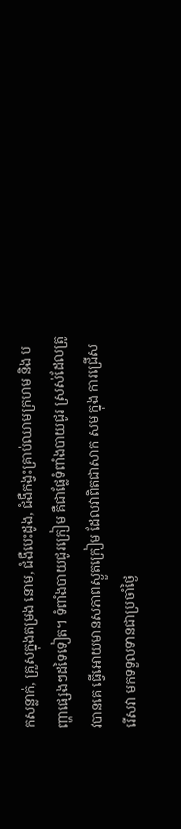កសន្លាក់, គ្រួសក្នុងតម្រង នោម, ជំងឺបេះដូង, ជំងឺកង្វះគ្រាប់ឈាមក្រហម និង បញ្ហាផ្សេងៗដទៃទៀត។ ទំពាំងបាយជូរក្រៀម គឺជាផ្លែទំពាំងបាយជូរ ស្រស់ដែលត្រូវបានគេ ធ្វើអោយមានសភាពស្ងួតក្រៀម ដែលវាពិតជាសាក សម ក្នុង ការជ្រើសរើសវា មកទទួលទានជាប្រចាំថ្ងៃ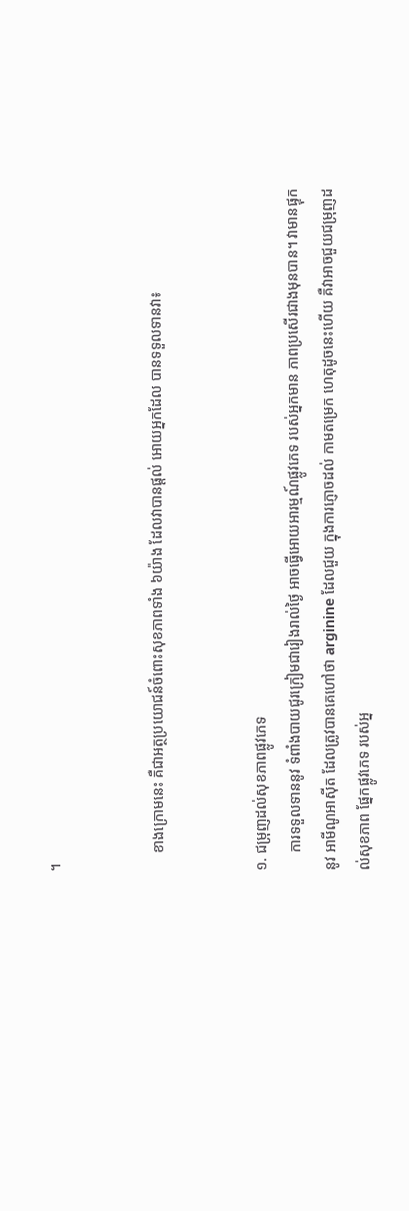។


     ខាងក្រោមនេះ គឺជាអត្ថប្រយោជន៍ចំពោះសុខភាពទាំង ៦យ៉ាង ដែលវាបានផ្តល់ អោយអ្នកដែល បានទទួលទានវា៖


១. ជម្រុញដល់សុខភាពផ្លូវភេទ
     ការទទួលទាននូវ ទំពាំងបាយជូរក្រៀមជារៀងរាល់ថ្ងៃ អាចធ្វើអោយអារម្មណ៍ផ្លូវភេទ របស់អ្នកមាន ភាពប្រសើរជាងមុនបាន។ វាមានផ្ទុកនូវ អាមីណូអាស៊ីត ដែលត្រូវបានគេហៅថា arginine ដែលជួយ ក្នុងការភ្ញោចដល់ កាមតម្រេក ហេតុដូចនេះហើយ គឺវាអាចជួយជម្រុញដល់សុខភាព ផ្នែកផ្លូវភេទ របស់អ្ន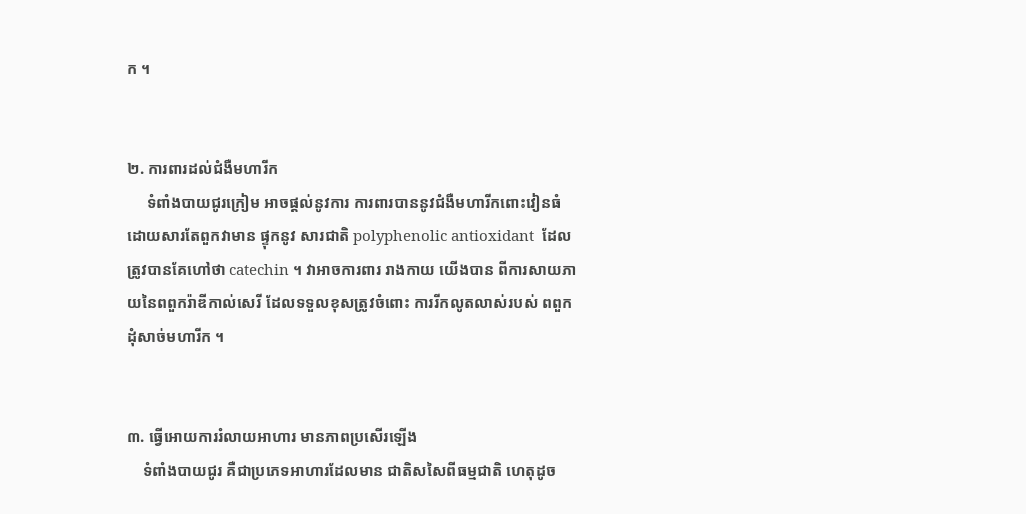ក ។


២. ការពារដល់ជំងឺមហារីក
     ទំពាំងបាយជូរក្រៀម អាចផ្តល់នូវការ ការពារបាននូវជំងឺមហារីកពោះវៀនធំ ដោយសារតែពួកវាមាន ផ្ទុកនូវ សារជាតិ polyphenolic antioxidant  ដែលត្រូវបានគែហៅថា catechin ។ វាអាចការពារ រាងកាយ យើងបាន ពីការសាយភាយនៃពពួករ៉ាឌីកាល់សេរី ដែលទទួលខុសត្រូវចំពោះ ការរីកលូតលាស់របស់ ពពួកដុំសាច់មហារីក ។


៣. ធ្វើអោយការរំលាយអាហារ មានភាពប្រសើរឡើង
    ទំពាំងបាយជូរ គឺជាប្រភេទអាហារដែលមាន ជាតិសសៃពីធម្មជាតិ ហេតុដូច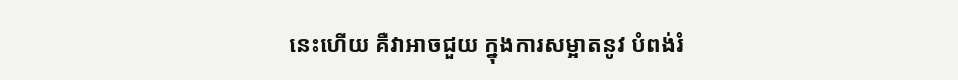នេះហើយ គឺវាអាចជួយ ក្នុងការសម្អាតនូវ បំពង់រំ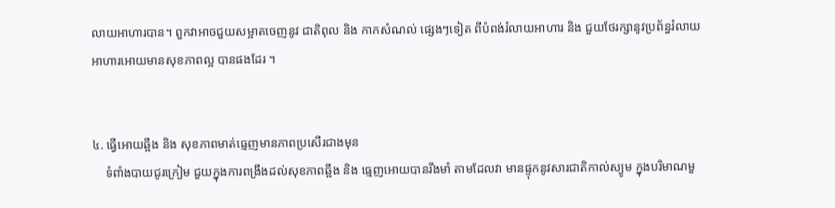លាយអាហារបាន។ ពួកវាអាចជួយសម្អាតចេញនូវ ជាតិពុល និង កាកសំណល់ ផ្សេងៗទៀត ពីបំពង់រំលាយអាហារ និង ជួយថែរក្សានូវប្រព័ន្ធរំលាយអាហារអោយមានសុខភាពល្អ បានផងដែរ ។


៤. ធ្វើអោយឆ្អឹង និង សុខភាពមាត់ធ្មេញមានភាពប្រសើរជាងមុន
    ទំពាំងបាយជូរក្រៀម ជួយក្នុងការពង្រឹងដល់សុខភាពឆ្អឹង និង ធ្មេញអោយបានរឹងមាំ តាមដែលវា មានផ្ទុកនូវសារជាតិកាល់ស្យូម ក្នុងបរិមាណមួ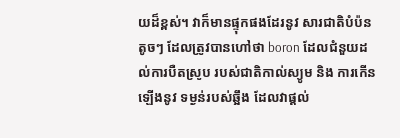យដ៏ខ្ពស់។ វាក៏មានផ្ទុកផងដែរនូវ សារជាតិបំប៉នតូចៗ ដែលត្រូវបានហៅថា boron ដែលជំនួយដល់ការបឺតស្រូប របស់ជាតិកាល់ស្យូម និង ការកើនឡើងនូវ ទម្ងន់របស់ឆ្អឹង ដែលវាផ្តល់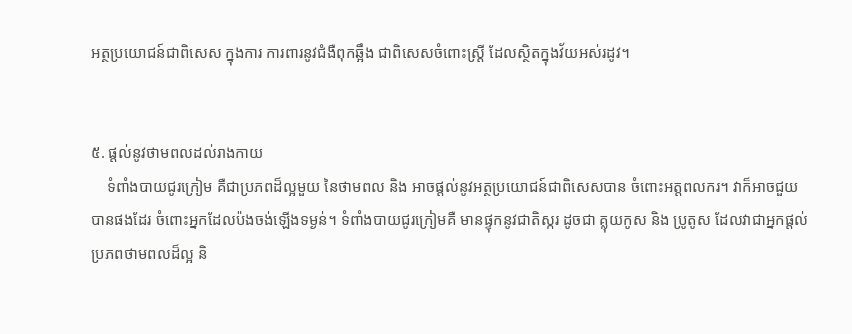អត្ថប្រយោជន៍ជាពិសេស ក្នុងការ ការពារនូវជំងឺពុកឆ្អឹង ជាពិសេសចំពោះស្រ្តី ដែលស្ថិតក្នុងវ័យអស់រដូវ។


៥. ផ្តល់នូវថាមពលដល់រាងកាយ
    ទំពាំងបាយជូរក្រៀម គឺជាប្រភពដ៏ល្អមួយ នៃថាមពល និង អាចផ្តល់នូវអត្ថប្រយោជន៍ជាពិសេសបាន ចំពោះអត្តពលករ។ វាក៏អាចជួយបានផងដែរ ចំពោះអ្នកដែលប៉ងចង់ឡើងទម្ងន់។ ទំពាំងបាយជូរក្រៀមគឺ មានផ្ទុកនូវជាតិស្ករ ដូចជា គ្លុយកូស និង ប្រូតូស ដែលវាជាអ្នកផ្តល់ប្រភពថាមពលដ៏ល្អ និ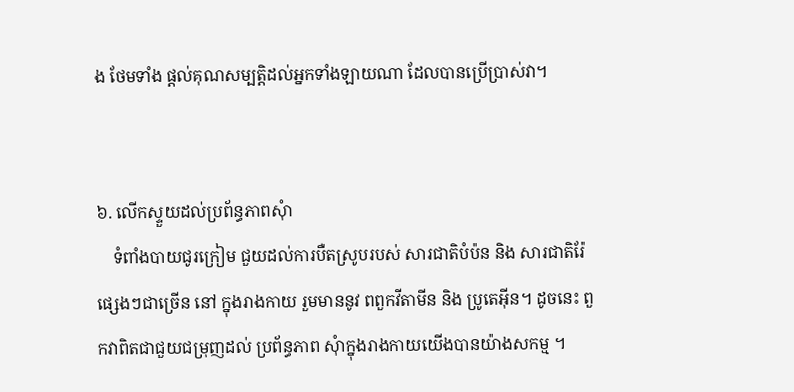ង ថែមទាំង ផ្តល់គុណសម្បតិ្តដល់អ្នកទាំងឡាយណា ដែលបានប្រើប្រាស់វា។


៦. លើកស្ទួយដល់ប្រព័ន្ធភាពសុំា
    ទំពាំងបាយជូរក្រៀម ជួយដល់ការបឺតស្រូបរបស់ សារជាតិបំប៉ន និង សារជាតិរ៉ែផ្សេងៗជាច្រើន នៅ ក្នុងរាងកាយ រួមមាននូវ ពពួកវីតាមីន និង ប្រូតេអ៊ីន។ ដូចនេះ ពួកវាពិតជាជួយជម្រុញដល់ ប្រព័ន្ធភាព សុំាក្នុងរាងកាយយើងបានយ៉ាងសកម្ម ។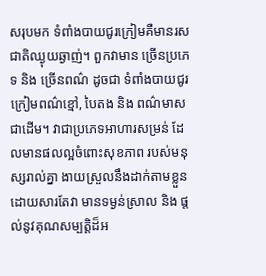សរុបមក ទំពាំងបាយជូរក្រៀមគឺមានរសជាតិឈ្ងុយឆ្ងាញ់។ ពួកវាមាន ច្រើនប្រភេទ និង ច្រើនពណ៌ ដូចជា ទំពាំងបាយជូរក្រៀមពណ៌ខ្មៅ, បៃតង និង ពណ៌មាសជាដើម។ វាជាប្រភេទអាហារសម្រន់ ដែលមានផលល្អចំពោះសុខភាព របស់មនុស្សរាល់គ្នា ងាយស្រួលនឹងដាក់តាមខ្លួនដោយសារតែវា មានទម្ងន់ស្រាល និង ផ្តល់នូវគុណសម្បតិ្តដ៏អ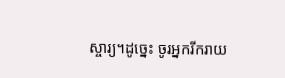ស្ចារ្យ។ដូច្នេះ ចូរអ្នករីករាយ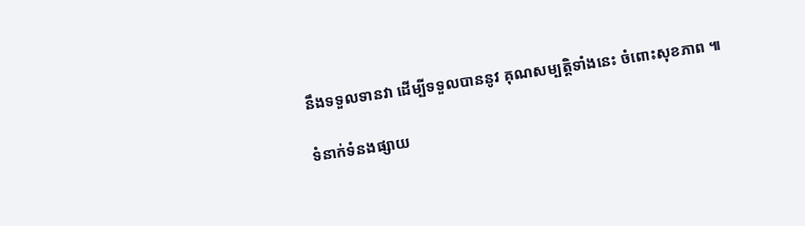នឹងទទួលទានវា ដើម្បីទទួលបាននូវ គុណសម្បត្តិទាំងនេះ ចំពោះសុខភាព ៕

ទំនាក់ទំនងផ្សាយ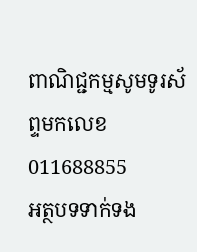ពាណិជ្ជកម្មសូមទូរស័ព្ទមកលេខ 011688855
អត្ថបទទាក់ទង